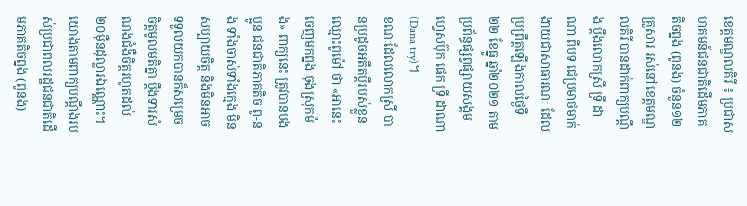ខេត្តមណ្ឌលគិរី ៖ ប្រជាសហគមន៍ជនជាតិដើមភាគតិចព្នង (ពូនង) ចំនួន១២គ្រួសារ រស់នៅខេត្តមណ្ឌលគិរី បានដាក់ពាក្យបណ្តឹង ប្តឹងលោកស្រី ទ្រី ដាណា ពីបទ ជេប្រមាថមាក់ងាយជាសាធារណៈ ដែលប្រព្រឹត្តឡើងកាលថ្ងៃទី២២ ខែធ្នូ ឆ្នាំ២០២១ តាមប្រព័ន្ធផ្សព្វផ្សាយសង្គមហ្វេសប៊ុក ផេក ទ្រី ដាណា (Dana try)។
ខណៈដែលលោកស្រី បានប្រដូចអតីតប្តីរបស់ខ្លួន ឈ្មោះពូម៉ៅ ថា «អានេះ ចេញមកព្នង ចុងស្រុកម៉ង» ពាក្យនេះ ត្រូវបានបងប្អូន ជនជាតិភាគតិច ពូ-នង ទាំងចាស់ទាំងក្មេង មិនសប្បាយចិត្ត និងមិនអាចទទួលយកបានក៏សម្រេចចិត្តមូលមតិគ្នា ប្តឹងទារសំណងជំងឺចិត្តរហូតដល់ ២០ម៉ឺនដុល្លារឯណ្ណោះ។
យោងតាមពាក្យបណ្ដឹងរបស់ប្រជាពលរដ្ឋជនជាតិដើមភាគតិចព្នង (ពូនង)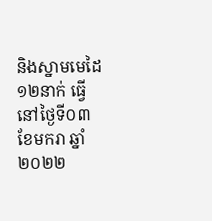និងស្នាមមេដៃ ១២នាក់ ធ្វើនៅថ្ងៃទី០៣ ខែមករា ឆ្នាំ២០២២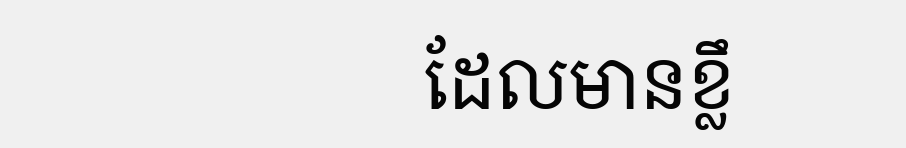ដែលមានខ្លឹ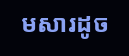មសារដូច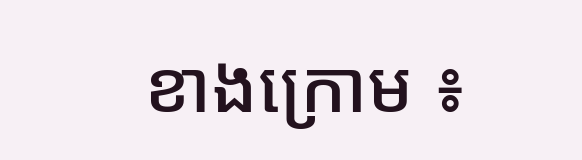ខាងក្រោម ៖